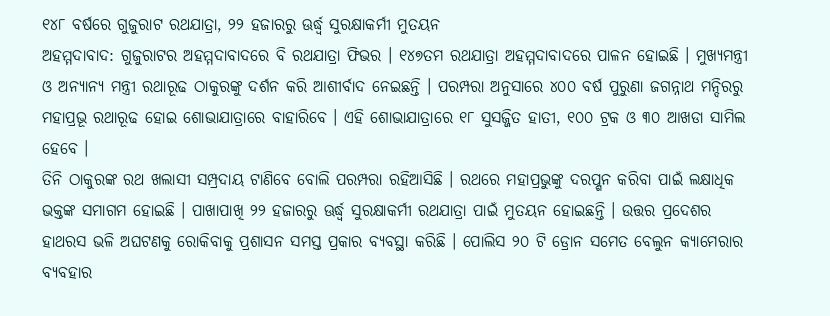୧୪୮ ବର୍ଷରେ ଗୁଜୁରାଟ ରଥଯାତ୍ରା, ୨୨ ହଜାରରୁ ଊର୍ଦ୍ଧ୍ବ ସୁରକ୍ଷାକର୍ମୀ ମୁତୟନ
ଅହମ୍ମଦାବାଦ: ଗୁଜୁରାଟର ଅହମ୍ମଦାବାଦରେ ବି ରଥଯାତ୍ରା ଫିଭର । ୧୪୭ତମ ରଥଯାତ୍ରା ଅହମ୍ମଦାବାଦରେ ପାଳନ ହୋଇଛି । ମୁଖ୍ୟମନ୍ତ୍ରୀ ଓ ଅନ୍ୟାନ୍ୟ ମନ୍ତ୍ରୀ ରଥାରୂଢ ଠାକୁରଙ୍କୁ ଦର୍ଶନ କରି ଆଶୀର୍ବାଦ ନେଇଛନ୍ତି । ପରମ୍ପରା ଅନୁସାରେ ୪୦୦ ବର୍ଷ ପୁରୁଣା ଜଗନ୍ନାଥ ମନ୍ଦିରରୁ ମହାପ୍ରଭୂ ରଥାରୂଢ ହୋଇ ଶୋଭାଯାତ୍ରାରେ ବାହାରିବେ । ଏହି ଶୋଭାଯାତ୍ରାରେ ୧୮ ସୁସଜ୍ଜିତ ହାତୀ, ୧୦୦ ଟ୍ରକ ଓ ୩୦ ଆଖଡା ସାମିଲ ହେବେ ।
ତିନି ଠାକୁରଙ୍କ ରଥ ଖଲାସୀ ସମ୍ପ୍ରଦାୟ ଟାଣିବେ ବୋଲି ପରମ୍ପରା ରହିଆସିଛି । ରଥରେ ମହାପ୍ରଭୁଙ୍କୁ ଦରପ୍ଶନ କରିବା ପାଇଁ ଲକ୍ଷାଧିକ ଭକ୍ତଙ୍କ ସମାଗମ ହୋଇଛି । ପାଖାପାଖି ୨୨ ହଜାରରୁ ଊର୍ଦ୍ଧ୍ବ ସୁରକ୍ଷାକର୍ମୀ ରଥଯାତ୍ରା ପାଇଁ ମୁତୟନ ହୋଇଛନ୍ତି । ଉତ୍ତର ପ୍ରଦେଶର ହାଥରସ ଭଳି ଅଘଟଣକୁ ରୋକିବାକୁ ପ୍ରଶାସନ ସମସ୍ତ ପ୍ରକାର ବ୍ୟବସ୍ଥା କରିଛି । ପୋଲିସ ୨୦ ଟି ଡ୍ରୋନ ସମେତ ବେଲୁନ କ୍ୟାମେରାର ବ୍ୟବହାର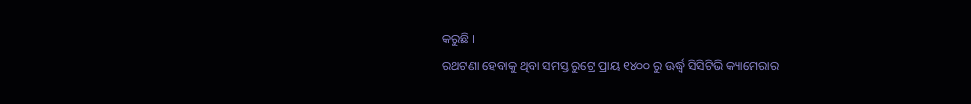କରୁଛି ।
ରଥଟଣା ହେବାକୁ ଥିବା ସମସ୍ତ ରୁଟ୍ରେ ପ୍ରାୟ ୧୪୦୦ ରୁ ଊର୍ଦ୍ଧ୍ବ ସିସିଟିଭି କ୍ୟାମେରାର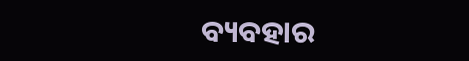ବ୍ୟବହାର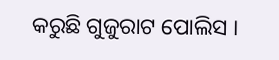କରୁଛି ଗୁଜୁରାଟ ପୋଲିସ ।